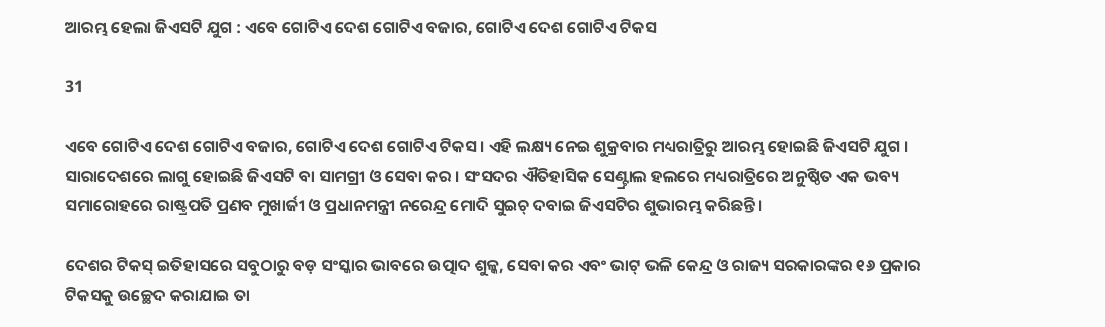ଆରମ୍ଭ ହେଲା ଜିଏସଟି ଯୁଗ : ଏବେ ଗୋଟିଏ ଦେଶ ଗୋଟିଏ ବଜାର, ଗୋଟିଏ ଦେଶ ଗୋଟିଏ ଟିକସ

31

ଏବେ ଗୋଟିଏ ଦେଶ ଗୋଟିଏ ବଜାର, ଗୋଟିଏ ଦେଶ ଗୋଟିଏ ଟିକସ । ଏହି ଲକ୍ଷ୍ୟ ନେଇ ଶୁକ୍ରବାର ମଧ୍ୟରାତ୍ରିରୁ ଆରମ୍ଭ ହୋଇଛି ଜିଏସଟି ଯୁଗ । ସାରାଦେଶରେ ଲାଗୁ ହୋଇଛି ଜିଏସଟି ବା ସାମଗ୍ରୀ ଓ ସେବା କର । ସଂସଦର ଐତିହାସିକ ସେଣ୍ଟ୍ରାଲ ହଲରେ ମଧ୍ୟରାତ୍ରିରେ ଅନୁଷ୍ଠିତ ଏକ ଭବ୍ୟ ସମାରୋହରେ ରାଷ୍ଟ୍ରପତି ପ୍ରଣବ ମୁଖାର୍ଜୀ ଓ ପ୍ରଧାନମନ୍ତ୍ରୀ ନରେନ୍ଦ୍ର ମୋଦି ସୁଇଚ୍ ଦବାଇ ଜିଏସଟିର ଶୁଭାରମ୍ଭ କରିଛନ୍ତି ।

ଦେଶର ଟିକସ୍ ଇତିହାସରେ ସବୁଠାରୁ ବଡ଼ ସଂସ୍କାର ଭାବରେ ଉତ୍ପାଦ ଶୁଳ୍କ, ସେବା କର ଏବଂ ଭାଟ୍ ଭଳି କେନ୍ଦ୍ର ଓ ରାଜ୍ୟ ସରକାରଙ୍କର ୧୬ ପ୍ରକାର ଟିକସକୁ ଉଚ୍ଛେଦ କରାଯାଇ ତା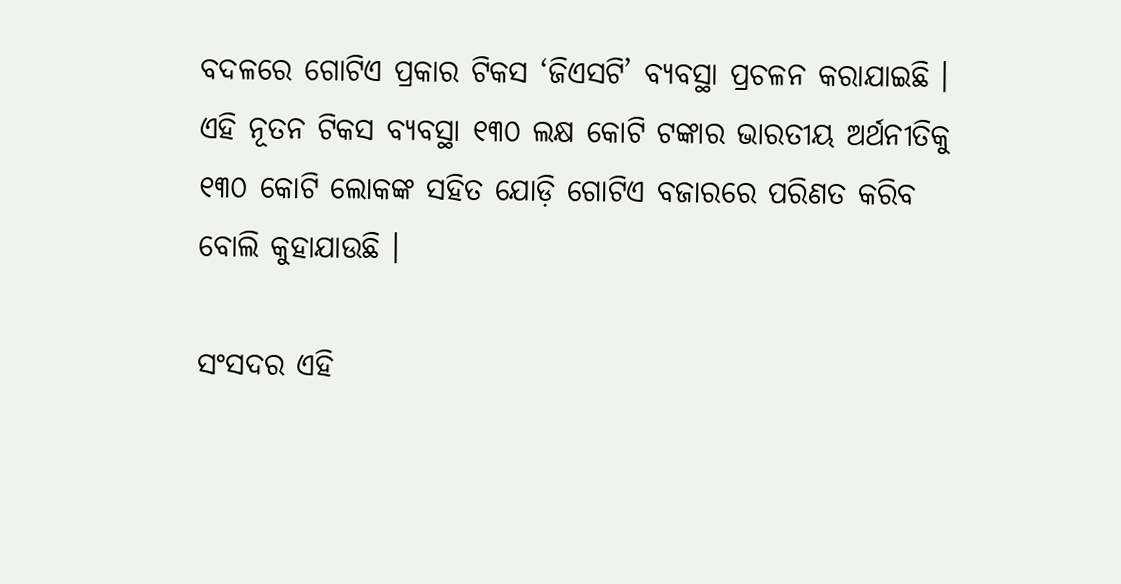ବଦଳରେ ଗୋଟିଏ ପ୍ରକାର ଟିକସ ‘ଜିଏସଟି’ ବ୍ୟବସ୍ଥା ପ୍ରଚଳନ କରାଯାଇଛି । ଏହି ନୂତନ ଟିକସ ବ୍ୟବସ୍ଥା ୧୩୦ ଲକ୍ଷ କୋଟି ଟଙ୍କାର ଭାରତୀୟ ଅର୍ଥନୀତିକୁ ୧୩୦ କୋଟି ଲୋକଙ୍କ ସହିତ ଯୋଡ଼ି ଗୋଟିଏ ବଜାରରେ ପରିଣତ କରିବ ବୋଲି କୁହାଯାଉଛି ।

ସଂସଦର ଏହି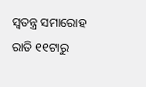ସ୍ୱତନ୍ତ୍ର ସମାରୋହ ରାତି ୧୧ଟାରୁ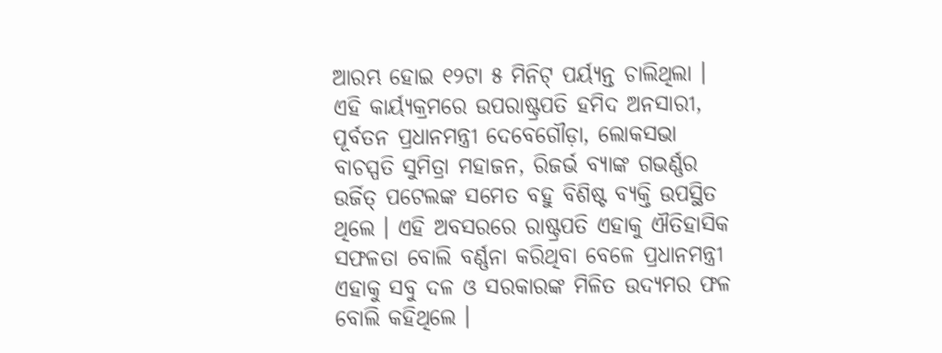ଆରମ୍ଭ ହୋଇ ୧୨ଟା ୫ ମିନିଟ୍ ପର୍ୟ୍ୟନ୍ତ ଚାଲିଥିଲା । ଏହି କାର୍ୟ୍ୟକ୍ରମରେ ଉପରାଷ୍ଟ୍ରପତି ହମିଦ ଅନସାରୀ, ପୂର୍ବତନ ପ୍ରଧାନମନ୍ତ୍ରୀ ଦେବେଗୌଡ଼ା, ଲୋକସଭା ବାଚସ୍ପତି ସୁମିତ୍ରା ମହାଜନ, ରିଜର୍ଭ ବ୍ୟାଙ୍କ ଗଭର୍ଣ୍ଣର ଉର୍ଜିତ୍ ପଟେଲଙ୍କ ସମେତ ବହୁ ବିଶିଷ୍ଟ ବ୍ୟକ୍ତି ଉପସ୍ଥିତ ଥିଲେ । ଏହି ଅବସରରେ ରାଷ୍ଟ୍ରପତି ଏହାକୁ ଐତିହାସିକ ସଫଳତା ବୋଲି ବର୍ଣ୍ଣନା କରିଥିବା ବେଳେ ପ୍ରଧାନମନ୍ତ୍ରୀ ଏହାକୁ ସବୁ ଦଳ ଓ ସରକାରଙ୍କ ମିଳିତ ଉଦ୍ୟମର ଫଳ ବୋଲି କହିଥିଲେ ।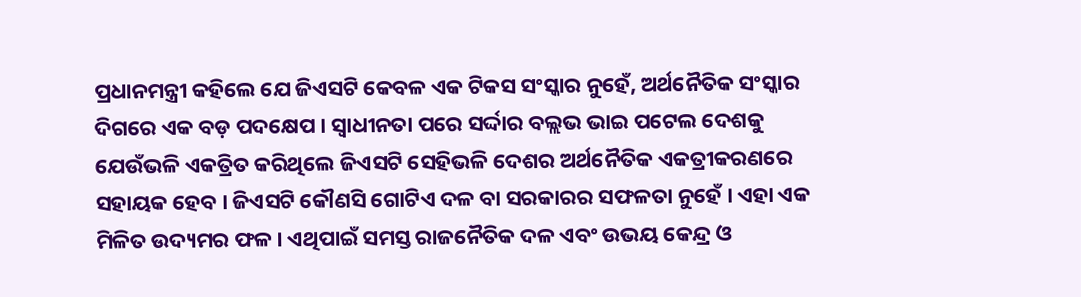ପ୍ରଧାନମନ୍ତ୍ରୀ କହିଲେ ଯେ ଜିଏସଟି କେବଳ ଏକ ଟିକସ ସଂସ୍କାର ନୁହେଁ, ଅର୍ଥନୈତିକ ସଂସ୍କାର ଦିଗରେ ଏକ ବଡ଼ ପଦକ୍ଷେପ । ସ୍ୱାଧୀନତା ପରେ ସର୍ଦ୍ଦାର ବଲ୍ଲଭ ଭାଇ ପଟେଲ ଦେଶକୁ ଯେଉଁଭଳି ଏକତ୍ରିତ କରିଥିଲେ ଜିଏସଟି ସେହିଭଳି ଦେଶର ଅର୍ଥନୈତିକ ଏକତ୍ରୀକରଣରେ ସହାୟକ ହେବ । ଜିଏସଟି କୌଣସି ଗୋଟିଏ ଦଳ ବା ସରକାରର ସଫଳତା ନୁହେଁ । ଏହା ଏକ ମିଳିତ ଉଦ୍ୟମର ଫଳ । ଏଥିପାଇଁ ସମସ୍ତ ରାଜନୈତିକ ଦଳ ଏବଂ ଉଭୟ କେନ୍ଦ୍ର ଓ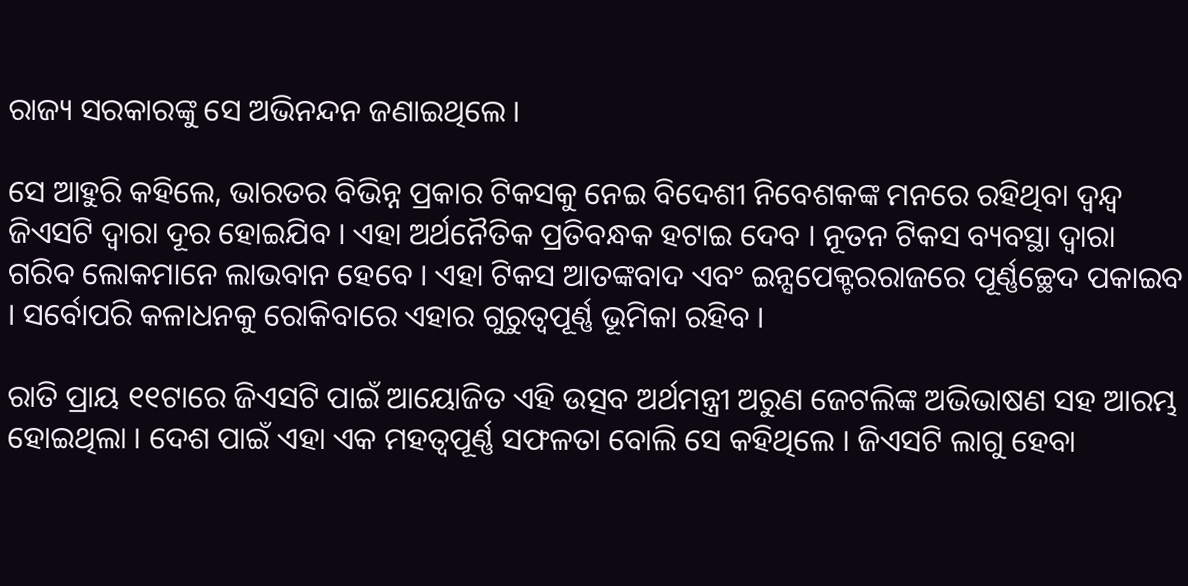ରାଜ୍ୟ ସରକାରଙ୍କୁ ସେ ଅଭିନନ୍ଦନ ଜଣାଇଥିଲେ ।

ସେ ଆହୁରି କହିଲେ, ଭାରତର ବିଭିନ୍ନ ପ୍ରକାର ଟିକସକୁ ନେଇ ବିଦେଶୀ ନିବେଶକଙ୍କ ମନରେ ରହିଥିବା ଦ୍ୱନ୍ଦ୍ୱ ଜିଏସଟି ଦ୍ୱାରା ଦୂର ହୋଇଯିବ । ଏହା ଅର୍ଥନୈତିକ ପ୍ରତିବନ୍ଧକ ହଟାଇ ଦେବ । ନୂତନ ଟିକସ ବ୍ୟବସ୍ଥା ଦ୍ୱାରା ଗରିବ ଲୋକମାନେ ଲାଭବାନ ହେବେ । ଏହା ଟିକସ ଆତଙ୍କବାଦ ଏବଂ ଇନ୍ସପେକ୍ଟରରାଜରେ ପୂର୍ଣ୍ଣଚ୍ଛେଦ ପକାଇବ । ସର୍ବୋପରି କଳାଧନକୁ ରୋକିବାରେ ଏହାର ଗୁରୁତ୍ୱପୂର୍ଣ୍ଣ ଭୂମିକା ରହିବ ।

ରାତି ପ୍ରାୟ ୧୧ଟାରେ ଜିଏସଟି ପାଇଁ ଆୟୋଜିତ ଏହି ଉତ୍ସବ ଅର୍ଥମନ୍ତ୍ରୀ ଅରୁଣ ଜେଟଲିଙ୍କ ଅଭିଭାଷଣ ସହ ଆରମ୍ଭ ହୋଇଥିଲା । ଦେଶ ପାଇଁ ଏହା ଏକ ମହତ୍ୱପୂର୍ଣ୍ଣ ସଫଳତା ବୋଲି ସେ କହିଥିଲେ । ଜିଏସଟି ଲାଗୁ ହେବା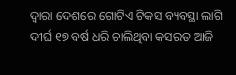ଦ୍ୱାରା ଦେଶରେ ଗୋଟିଏ ଟିକସ ବ୍ୟବସ୍ଥା ଲାଗି ଦୀର୍ଘ ୧୭ ବର୍ଷ ଧରି ଚାଲିଥିବା କସରତ ଆଜି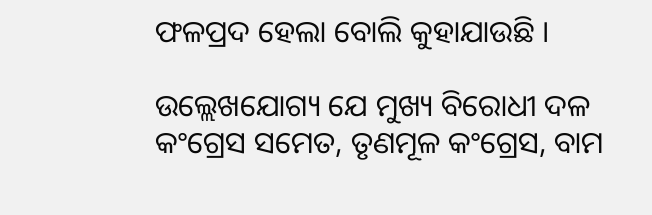ଫଳପ୍ରଦ ହେଲା ବୋଲି କୁହାଯାଉଛି ।

ଉଲ୍ଲେଖଯୋଗ୍ୟ ଯେ ମୁଖ୍ୟ ବିରୋଧୀ ଦଳ କଂଗ୍ରେସ ସମେତ, ତୃଣମୂଳ କଂଗ୍ରେସ, ବାମ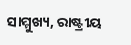ସାମ୍ମୁଖ୍ୟ, ରାଷ୍ଟ୍ରୀୟ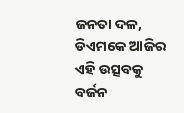ଜନତା ଦଳ, ଡିଏମକେ ଆଜିର ଏହି ଉତ୍ସବକୁ ବର୍ଜନ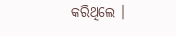କରିଥିଲେ ।